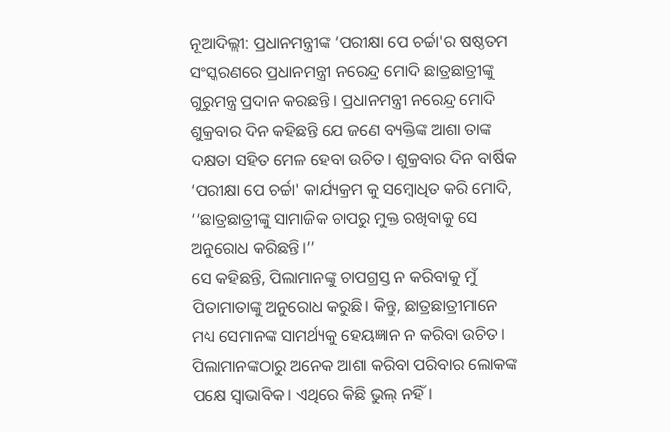ନୂଆଦିଲ୍ଲୀ: ପ୍ରଧାନମନ୍ତ୍ରୀଙ୍କ ‘ପରୀକ୍ଷା ପେ ଚର୍ଚ୍ଚା'ର ଷଷ୍ଠତମ ସଂସ୍କରଣରେ ପ୍ରଧାନମନ୍ତ୍ରୀ ନରେନ୍ଦ୍ର ମୋଦି ଛାତ୍ରଛାତ୍ରୀଙ୍କୁ ଗୁରୁମନ୍ତ୍ର ପ୍ରଦାନ କରଛନ୍ତି । ପ୍ରଧାନମନ୍ତ୍ରୀ ନରେନ୍ଦ୍ର ମୋଦି ଶୁକ୍ରବାର ଦିନ କହିଛନ୍ତି ଯେ ଜଣେ ବ୍ୟକ୍ତିଙ୍କ ଆଶା ତାଙ୍କ ଦକ୍ଷତା ସହିତ ମେଳ ହେବା ଉଚିତ। ଶୁକ୍ରବାର ଦିନ ବାର୍ଷିକ ‘ପରୀକ୍ଷା ପେ ଚର୍ଚ୍ଚା' କାର୍ଯ୍ୟକ୍ରମ କୁ ସମ୍ବୋଧିତ କରି ମୋଦି, ‘‘ଛାତ୍ରଛାତ୍ରୀଙ୍କୁ ସାମାଜିକ ଚାପରୁ ମୁକ୍ତ ରଖିବାକୁ ସେ ଅନୁରୋଧ କରିଛନ୍ତି।’’
ସେ କହିଛନ୍ତି, ପିଲାମାନଙ୍କୁ ଚାପଗ୍ରସ୍ତ ନ କରିବାକୁ ମୁଁ ପିତାମାତାଙ୍କୁ ଅନୁରୋଧ କରୁଛି। କିନ୍ତୁ, ଛାତ୍ରଛାତ୍ରୀମାନେ ମଧ୍ୟ ସେମାନଙ୍କ ସାମର୍ଥ୍ୟକୁ ହେୟଜ୍ଞାନ ନ କରିବା ଉଚିତ। ପିଲାମାନଙ୍କଠାରୁ ଅନେକ ଆଶା କରିବା ପରିବାର ଲୋକଙ୍କ ପକ୍ଷେ ସ୍ବାଭାବିକ। ଏଥିରେ କିଛି ଭୁଲ୍ ନହିଁ।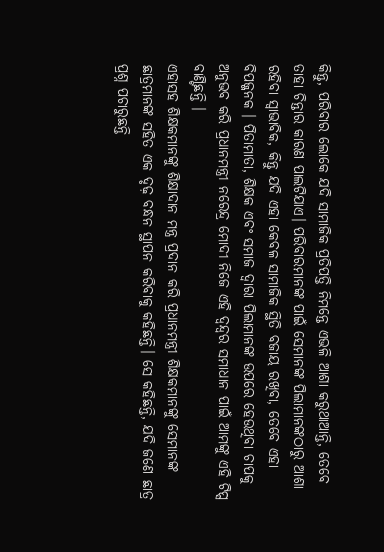କିନ୍ତୁ, ପରିବାର ଲୋକେ ଯଦି ସାମାଜିକ ପ୍ରତିପତ୍ତି ନିମନ୍ତେ ଏଭଳି ଆଶା କରୁଥାଆନ୍ତି, ତେବେ ତାହା ଚିନ୍ତାର କାରଣ ପାଲଟିଯାଏ। ପରିବାରମାନଙ୍କ ପାଇଁ ସେମାନଙ୍କ ପିଲାମାନଙ୍କଠାରୁ ଆଶା ରହିବା ସ୍ୱାଭାବିକ, କିନ୍ତୁ ଯଦି ଏହା କେବଳ ସାମାଜିକ ସ୍ଥିତି ବଜାୟ ରଖିବା, ତେବେ ଏହା ବିପଜ୍ଜନକ । ପିତାମାତା, ଶିକ୍ଷକ ଏବଂ ସମାଜ ଦ୍ୱାରା ପିଲାମାନଙ୍କ ଉପରେ ହେଉଥିବା ଚାପକୁ ଅନୁଭବ କରି ପ୍ରଧାନମନ୍ତ୍ରୀ ନରେନ୍ଦ୍ର ମୋଦୀ ନିଜେ ଏହି ଦ୍ୱନ୍ଦ୍ୱର ସମାଧାନ ପାଇଁ ଆମଙ୍କୁ ଏହି ଟିପ୍ସ ବାଣ୍ଟିଛନ୍ତି ।
ଏହାସହ ଶିକ୍ଷକମାନଙ୍କୁ ଶିକ୍ଷାଦାନ ମନ୍ତ୍ର ପ୍ରଦାନ କରି ପ୍ରଧାନମନ୍ତ୍ରୀ ଶିକ୍ଷକମାନଙ୍କୁ ସେମାନଙ୍କ ଛାତ୍ରମାନଙ୍କ ସହିତ ଏକ ଦୃଢ଼ ବନ୍ଧନ ସ୍ଥାପନ କରିବାକୁ କହିଛନ୍ତି। ସେ କହିଛନ୍ତି, ଯଦି ଜଣେ ଛାତ୍ର ପ୍ରଶ୍ନ ପଚାରୁଛନ୍ତି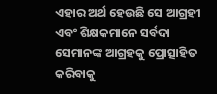ଏହାର ଅର୍ଥ ହେଉଛି ସେ ଆଗ୍ରହୀ ଏବଂ ଶିକ୍ଷକମାନେ ସର୍ବଦା ସେମାନଙ୍କ ଆଗ୍ରହକୁ ପ୍ରୋତ୍ସାହିତ କରିବାକୁ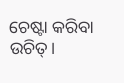ଚେଷ୍ଟା କରିବା ଉଚିତ୍।